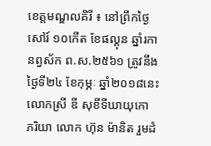ខេត្តមណ្ឌលគិរី ៖ នៅព្រឹកថ្ងៃសៅរ៍ ១០កើត ខែផល្គុន ឆ្នាំរកា នព្វស័ក ព.ស.២៥៦១ ត្រូវនឹងថ្ងៃទី២៤ ខែកុម្ភៈ ឆ្នាំ២០១៨នេះ លោកស្រី ឌី សុខីទីឃាយុកោ ភរិយា លោក ហ៊ុន ម៉ានិត រួមដំ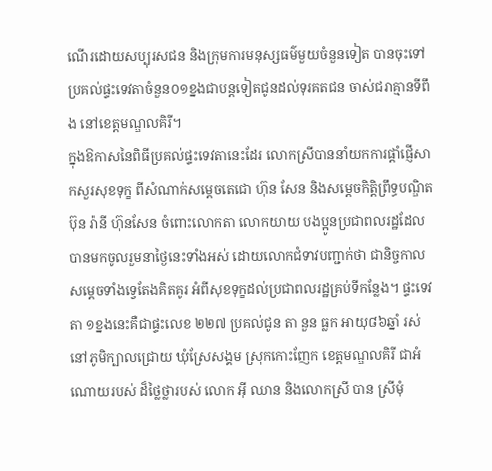ណើរដោយសប្បុរសជន និងក្រុមការមនុស្សធម៌មួយចំនួនទៀត បានចុះទៅប្រគល់ផ្ទះទេវតាចំនួន០១ខ្នងជាបន្តទៀតជូនដល់ទុរគតជន ចាស់ជរាគ្មានទីពឹង នៅខេត្តមណ្ឌលគិរី។
ក្នុងឱកាសនៃពិធីប្រគល់ផ្ទះទេវតានេះដែរ លោកស្រីបាននាំយកការផ្តាំផ្ញើសាកសួរសុខទុក្ខ ពីសំណាក់សម្តេចតេជោ ហ៊ុន សែន និងសម្តេចកិត្តិព្រឹទ្ធបណ្ឌិត ប៊ុន រ៉ានី ហ៊ុនសែន ចំពោះលោកតា លោកយាយ បងប្អូនប្រជាពលរដ្ឋដែលបានមកចូលរួមនាថ្ងៃនេះទាំងអស់ ដោយលោកជំទាវបញ្ជាក់ថា ជានិច្ចកាលសម្តេចទាំងទ្វេតែងគិតគូរ អំពីសុខទុក្ខដល់ប្រជាពលរដ្ឋគ្រប់ទីកន្លែង។ ផ្ទះទេវតា ១ខ្នងនេះគឺជាផ្ទះលេខ ២២៧ ប្រគល់ជូន តា នួន ធ្លក អាយុ៨៦ឆ្នាំ រស់នៅភូមិក្បាលជ្រោយ ឃុំស្រែសង្គម ស្រុកកោះញែក ខេត្តមណ្ឌលគិរី ជាអំណោយរបស់ ដ៏ថ្លៃថ្លារបស់ លោក អ៊ី ឈាន និងលោកស្រី បាន ស្រីមុំ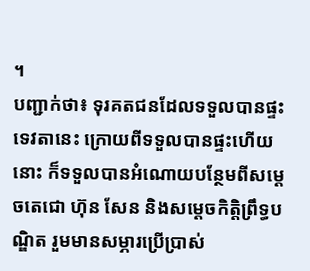។
បញ្ជាក់ថា៖ ទុរគតជនដែលទទួលបានផ្ទះទេវតានេះ ក្រោយពីទទួលបានផ្ទះហើយនោះ ក៏ទទួលបានអំណោយបន្ថែមពីសម្តេចតេជោ ហ៊ុន សែន និងសម្តេចកិត្តិព្រឹទ្ធបណ្ឌិត រួមមានសម្ភារប្រើប្រាស់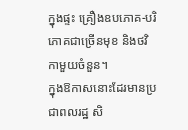ក្នុងផ្ទះ គ្រឿងឧបភោគ-បរិភោគជាច្រើនមុខ និងថវិកាមួយចំនួន។
ក្នុងឱកាសនោះដែរមានប្រជាពលរដ្ឋ សិ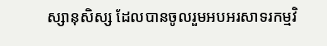ស្សានុសិស្ស ដែលបានចូលរួមអបអរសាទរកម្មវិ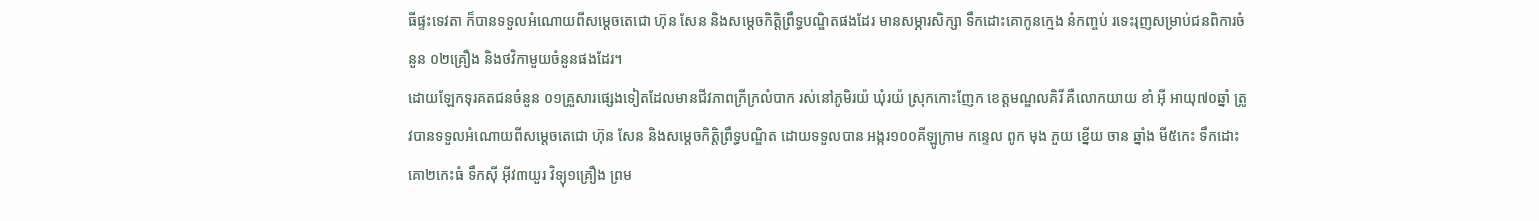ធីផ្ទះទេវតា ក៏បានទទួលអំណោយពីសម្តេចតេជោ ហ៊ុន សែន និងសម្តេចកិត្តិព្រឹទ្ធបណ្ឌិតផងដែរ មានសម្ភារសិក្សា ទឹកដោះគោកូនក្មេង នំកញ្ចប់ រទេះរុញសម្រាប់ជនពិការចំនួន ០២គ្រឿង និងថវិកាមួយចំនួនផងដែរ។
ដោយឡែកទុរគតជនចំនួន ០១គ្រួសារផ្សេងទៀតដែលមានជីវភាពក្រីក្រលំបាក រស់នៅភូមិរយ៉ ឃុំរយ៉ ស្រុកកោះញែក ខេត្តមណ្ឌលគិរី គឺលោកយាយ ខាំ អ៊ី អាយុ៧០ឆ្នាំ ត្រូវបានទទួលអំណោយពីសម្តេចតេជោ ហ៊ុន សែន និងសម្តេចកិត្តិព្រឹទ្ធបណ្ឌិត ដោយទទួលបាន អង្ករ១០០គីឡូក្រាម កន្ទេល ពូក មុង ភួយ ខ្នើយ ចាន ឆ្នាំង មី៥កេះ ទឹកដោះគោ២កេះធំ ទឹកសុី អុីវ៣យួរ វិទ្យុ១គ្រឿង ព្រម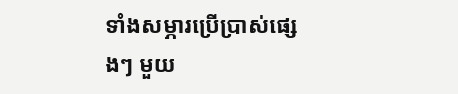ទាំងសម្ភារប្រើប្រាស់ផ្សេងៗ មួយ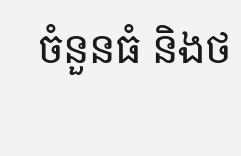ចំនួនធំ និងថ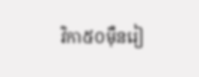វិកា៥០មុឺនរៀ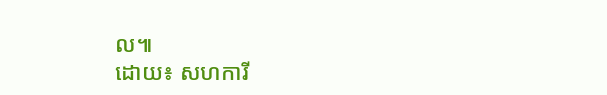ល៕
ដោយ៖ សហការី